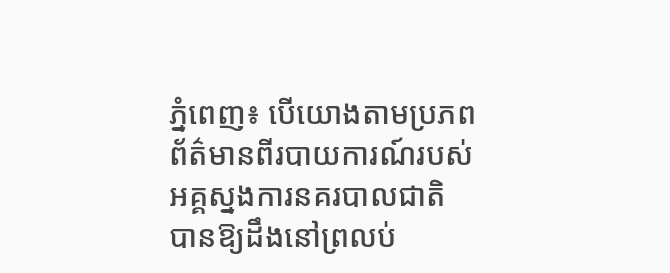ភ្នំពេញ៖ បេីយោងតាមប្រភពព័ត៌មានពីរបាយការណ៍របស់អគ្គស្នងការនគរបាលជាតិ បានឱ្យដឹងនៅព្រលប់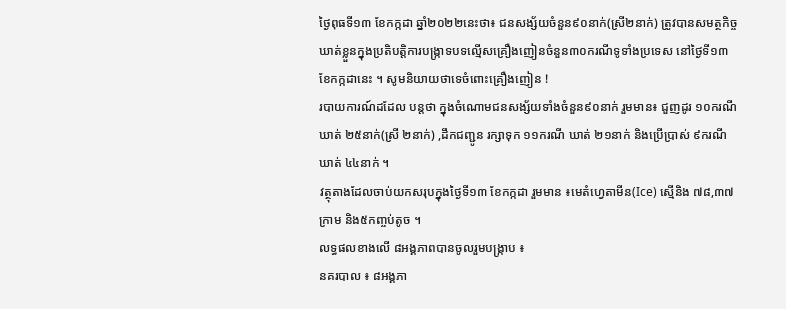ថ្ងៃពុធទី១៣ ខែកក្កដា ឆ្នាំ២០២២នេះថា៖ ជនសង្ស័យចំនួន៩០នាក់(ស្រី២នាក់) ត្រូវបានសមត្ថកិច្ចឃាត់ខ្លួនក្នុងប្រតិបត្តិការបង្ក្រាទបទល្មើសគ្រឿងញៀនចំនួន៣០ករណីទូទាំងប្រទេស នៅថ្ងៃទី១៣ ខែកក្កដានេះ ។ សូមនិយាយថាទេចំពោះគ្រឿងញៀន !
របាយការណ៍ដដែល បន្តថា ក្នុងចំណោមជនសង្ស័យទាំងចំនួន៩០នាក់ រួមមាន៖ ជួញដូរ ១០ករណី ឃាត់ ២៥នាក់(ស្រី ២នាក់) ,ដឹកជញ្ជូន រក្សាទុក ១១ករណី ឃាត់ ២១នាក់ និងប្រើប្រាស់ ៩ករណី ឃាត់ ៤៤នាក់ ។
វត្ថុតាងដែលចាប់យកសរុបក្នុងថ្ងៃទី១៣ ខែកក្កដា រួមមាន ៖មេតំហ្វេតាមីន(Ice) ស្មេីនិង ៧៨,៣៧ក្រាម និង៥កញ្ចប់តូច ។
លទ្ធផលខាងលើ ៨អង្គភាពបានចូលរួមបង្ក្រាប ៖
នគរបាល ៖ ៨អង្គភា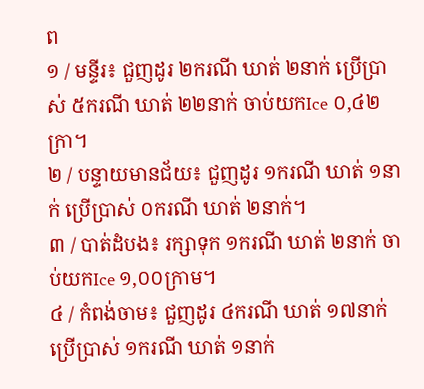ព
១ / មន្ទីរ៖ ជួញដូរ ២ករណី ឃាត់ ២នាក់ ប្រើប្រាស់ ៥ករណី ឃាត់ ២២នាក់ ចាប់យកIce ០,៤២ក្រា។
២ / បន្ទាយមានជ័យ៖ ជួញដូរ ១ករណី ឃាត់ ១នាក់ ប្រើប្រាស់ ០ករណី ឃាត់ ២នាក់។
៣ / បាត់ដំបង៖ រក្សាទុក ១ករណី ឃាត់ ២នាក់ ចាប់យកIce ១,០០ក្រាម។
៤ / កំពង់ចាម៖ ជួញដូរ ៤ករណី ឃាត់ ១៧នាក់ ប្រើប្រាស់ ១ករណី ឃាត់ ១នាក់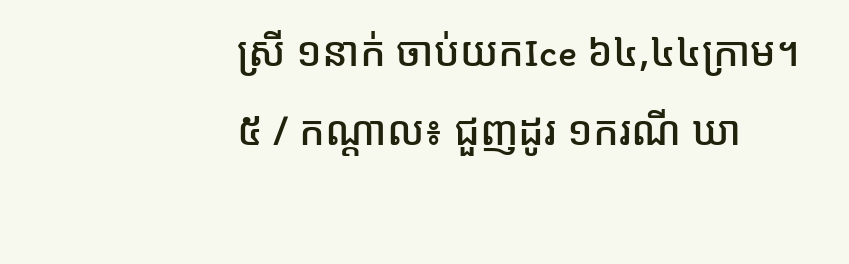ស្រី ១នាក់ ចាប់យកIce ៦៤,៤៤ក្រាម។
៥ / កណ្តាល៖ ជួញដូរ ១ករណី ឃា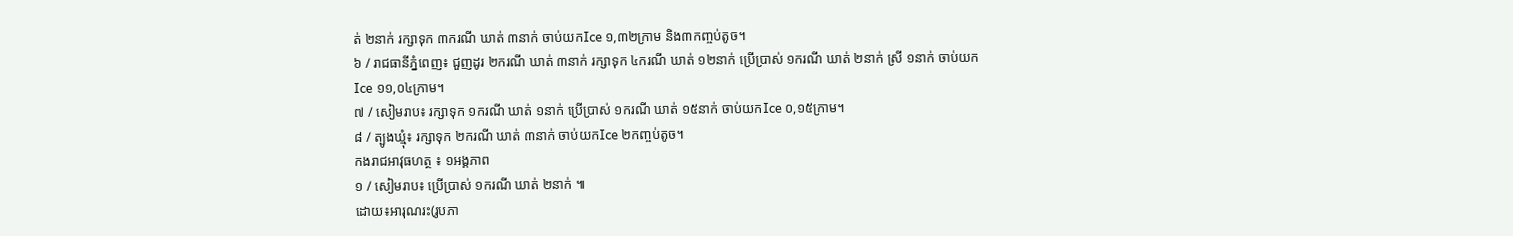ត់ ២នាក់ រក្សាទុក ៣ករណី ឃាត់ ៣នាក់ ចាប់យកIce ១,៣២ក្រាម និង៣កញ្ចប់តូច។
៦ / រាជធានីភ្នំពេញ៖ ជួញដូរ ២ករណី ឃាត់ ៣នាក់ រក្សាទុក ៤ករណី ឃាត់ ១២នាក់ ប្រើប្រាស់ ១ករណី ឃាត់ ២នាក់ ស្រី ១នាក់ ចាប់យកIce ១១,០៤ក្រាម។
៧ / សៀមរាប៖ រក្សាទុក ១ករណី ឃាត់ ១នាក់ ប្រើប្រាស់ ១ករណី ឃាត់ ១៥នាក់ ចាប់យកIce ០,១៥ក្រាម។
៨ / ត្បូងឃ្មុំ៖ រក្សាទុក ២ករណី ឃាត់ ៣នាក់ ចាប់យកIce ២កញ្ចប់តូច។
កងរាជអាវុធហត្ថ ៖ ១អង្គភាព
១ / សៀមរាប៖ ប្រើប្រាស់ ១ករណី ឃាត់ ២នាក់ ៕
ដោយ៖អារុណរះ(រូបភា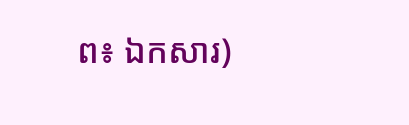ព៖ ឯកសារ)